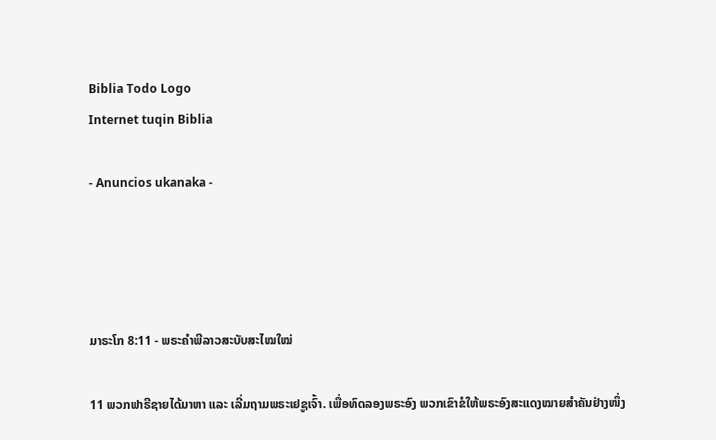Biblia Todo Logo
Internet tuqin Biblia

- Anuncios ukanaka -




ມາຣະໂກ 8:11 - ພຣະຄຳພີລາວສະບັບສະໄໝໃໝ່

11 ພວກຟາຣີຊາຍໄດ້ມາຫາ ແລະ ເລີ່ມຖາມພຣະເຢຊູເຈົ້າ. ເພື່ອທົດລອງພຣະອົງ ພວກເຂົາຂໍໃຫ້ພຣະອົງສະແດງໝາຍສຳຄັນຢ່າງໜຶ່ງ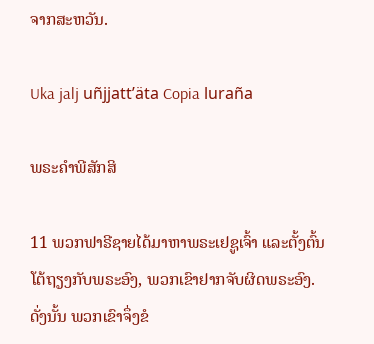ຈາກສະຫວັນ.

Uka jalj uñjjattʼäta Copia luraña

ພຣະຄຳພີສັກສິ

11 ພວກຟາຣີຊາຍໄດ້ມາຫາພຣະເຢຊູເຈົ້າ ແລະຕັ້ງຕົ້ນໂຕ້ຖຽງກັບພຣະອົງ, ພວກເຂົາຢາກຈັບຜິດພຣະອົງ. ດັ່ງນັ້ນ ພວກເຂົາຈຶ່ງຂໍ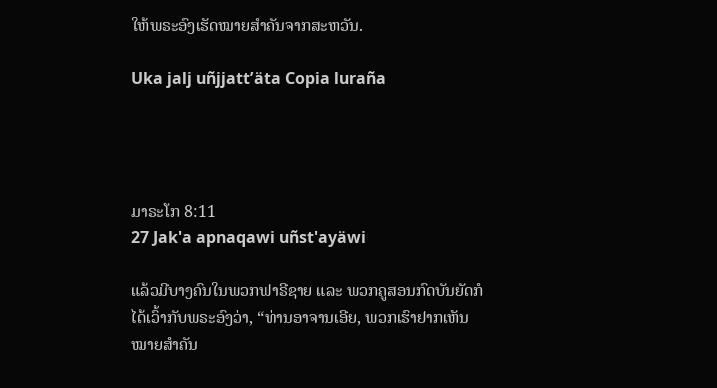ໃຫ້ພຣະອົງເຮັດໝາຍສຳຄັນຈາກສະຫວັນ.

Uka jalj uñjjattʼäta Copia luraña




ມາຣະໂກ 8:11
27 Jak'a apnaqawi uñst'ayäwi

ແລ້ວມີບາງຄົນໃນພວກຟາຣີຊາຍ ແລະ ພວກຄູສອນກົດບັນຍັດກໍໄດ້ເວົ້າກັບພຣະອົງວ່າ, “ທ່ານອາຈານເອີຍ, ພວກເຮົາຢາກເຫັນໝາຍສຳຄັນ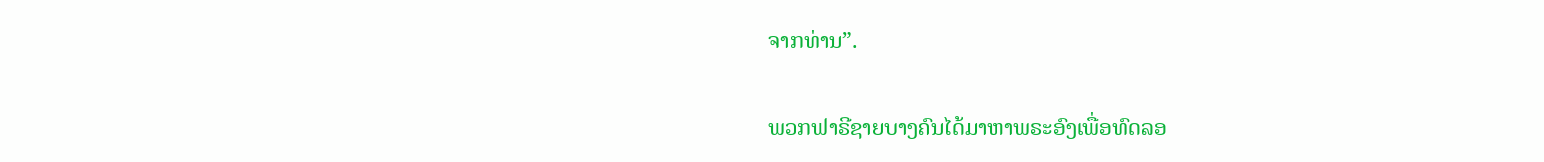ຈາກທ່ານ”.


ພວກຟາຣີຊາຍບາງຄົນໄດ້ມາຫາພຣະອົງເພື່ອທົດລອ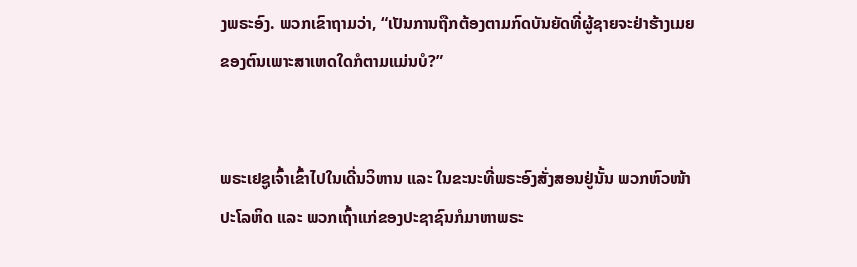ງພຣະອົງ. ພວກເຂົາຖາມວ່າ, “ເປັນການຖືກຕ້ອງຕາມກົດບັນຍັດທີ່ຜູ້ຊາຍຈະຢ່າຮ້າງເມຍຂອງຕົນເພາະສາເຫດໃດກໍຕາມແມ່ນບໍ?”


ພຣະເຢຊູເຈົ້າເຂົ້າໄປໃນເດີ່ນວິຫານ ແລະ ໃນຂະນະທີ່ພຣະອົງສັ່ງສອນຢູ່ນັ້ນ ພວກຫົວໜ້າປະໂລຫິດ ແລະ ພວກເຖົ້າແກ່ຂອງປະຊາຊົນກໍມາຫາພຣະ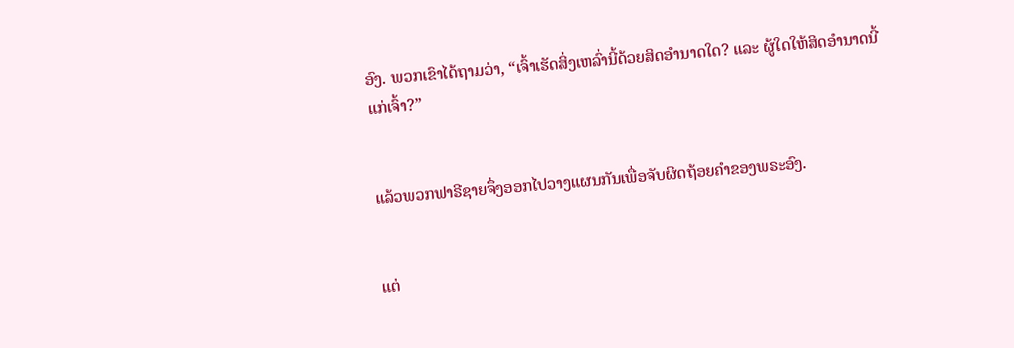ອົງ. ພວກເຂົາໄດ້ຖາມວ່າ, “ເຈົ້າເຮັດສິ່ງເຫລົ່ານີ້ດ້ວຍສິດອຳນາດໃດ? ແລະ ຜູ້ໃດໃຫ້ສິດອຳນາດນີ້ແກ່ເຈົ້າ?”


ແລ້ວພວກຟາຣີຊາຍຈຶ່ງອອກໄປວາງແຜນກັນເພື່ອຈັບຜິດຖ້ອຍຄຳຂອງພຣະອົງ.


ແຕ່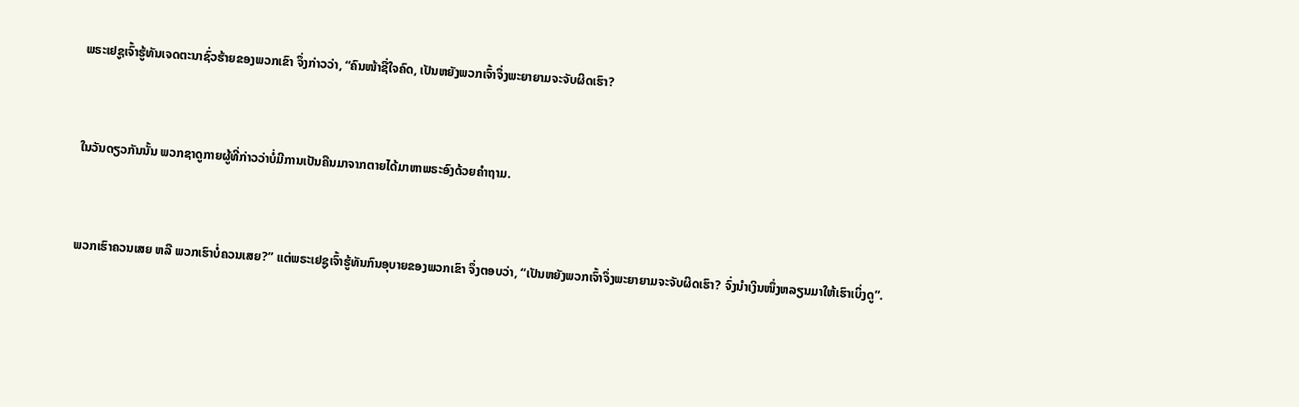ພຣະເຢຊູເຈົ້າຮູ້ທັນເຈດຕະນາຊົ່ວຮ້າຍຂອງພວກເຂົາ ຈຶ່ງກ່າວວ່າ, “ຄົນໜ້າຊື່ໃຈຄົດ, ເປັນຫຍັງພວກເຈົ້າຈຶ່ງພະຍາຍາມຈະຈັບຜິດເຮົາ?


ໃນວັນດຽວກັນນັ້ນ ພວກຊາດູກາຍຜູ້ທີ່ກ່າວວ່າບໍ່ມີການເປັນຄືນມາຈາກຕາຍໄດ້ມາຫາພຣະອົງດ້ວຍຄຳຖາມ.


ພວກເຮົາຄວນເສຍ ຫລື ພວກເຮົາບໍ່ຄວນເສຍ?” ແຕ່ພຣະເຢຊູເຈົ້າຮູ້ທັນກົນອຸບາຍຂອງພວກເຂົາ ຈຶ່ງຕອບວ່າ, “ເປັນຫຍັງພວກເຈົ້າຈຶ່ງພະຍາຍາມຈະຈັບຜິດເຮົາ? ຈົ່ງນຳເງິນໜຶ່ງຫລຽນມາໃຫ້ເຮົາເບິ່ງດູ”.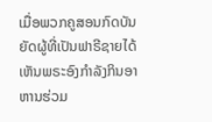ເມື່ອພວກຄູສອນກົດບັນຍັດຜູ້ທີ່ເປັນຟາຣີຊາຍໄດ້ເຫັນພຣະອົງກຳລັງກິນອາຫານຮ່ວມ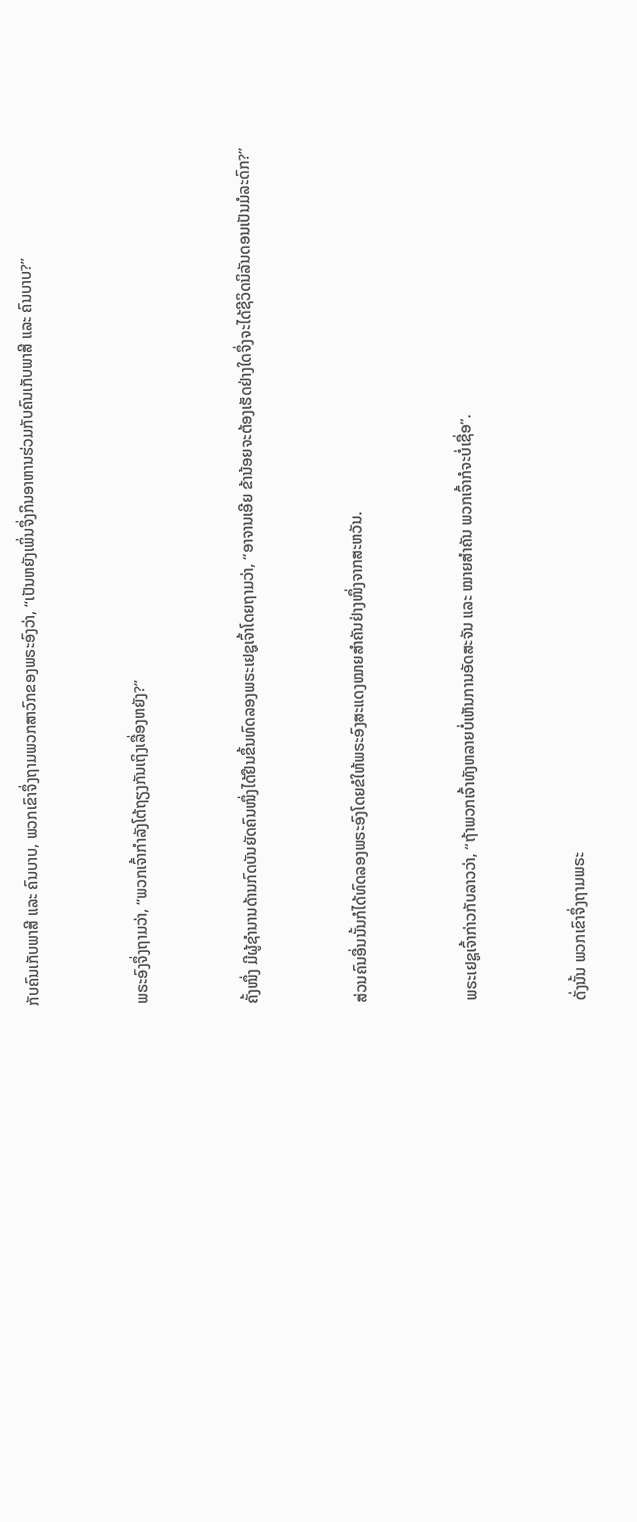ກັບຄົນເກັບພາສີ ແລະ ຄົນບາບ, ພວກເຂົາຈຶ່ງຖາມພວກສາວົກຂອງພຣະອົງວ່າ, “ເປັນຫຍັງເພິ່ນຈຶ່ງກິນອາຫານຮ່ວມກັບຄົນເກັບພາສີ ແລະ ຄົນບາບ?”


ພຣະອົງຈຶ່ງຖາມວ່າ, “ພວກເຈົ້າກຳລັງໂຕ້ຖຽງກັນເຖິງເລື່ອງຫຍັງ?”


ຄັ້ງໜຶ່ງ ມີຜູ້ຊຳນານດ້ານກົດບັນຍັດຄົນໜຶ່ງໄດ້ຢືນຂຶ້ນທົດລອງພຣະເຢຊູເຈົ້າໂດຍຖາມວ່າ, “ອາຈານເອີຍ ຂ້ານ້ອຍຈະຕ້ອງເຮັດຢ່າງໃດຈຶ່ງຈະໄດ້ຊີວິດນິລັນດອນເປັນມໍລະດົກ?”


ສ່ວນຄົນອື່ນນັ້ນກໍໄດ້ທົດລອງພຣະອົງໂດຍຂໍໃຫ້ພຣະອົງສະແດງໝາຍສຳຄັນຢ່າງໜຶ່ງຈາກສະຫວັນ.


ພຣະເຢຊູເຈົ້າກ່າວກັບລາວວ່າ, “ຖ້າພວກເຈົ້າທັງຫລາຍບໍ່ເຫັນການອັດສະຈັນ ແລະ ໝາຍສຳຄັນ ພວກເຈົ້າກໍຈະບໍ່ເຊື່ອ”.


ດັ່ງນັ້ນ ພວກເຂົາຈຶ່ງຖາມພຣະ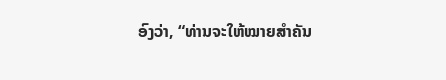ອົງວ່າ, “ທ່ານຈະໃຫ້ໝາຍສຳຄັນ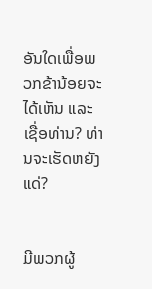ອັນໃດເພື່ອພວກຂ້ານ້ອຍຈະໄດ້ເຫັນ ແລະ ເຊື່ອທ່ານ? ທ່ານຈະເຮັດຫຍັງແດ່?


ມີພວກຜູ້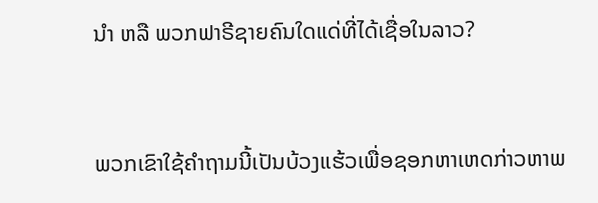ນຳ ຫລື ພວກຟາຣີຊາຍຄົນໃດແດ່ທີ່ໄດ້ເຊື່ອໃນລາວ?


ພວກເຂົາໃຊ້ຄຳຖາມນີ້ເປັນບ້ວງແຮ້ວເພື່ອຊອກຫາເຫດກ່າວຫາພ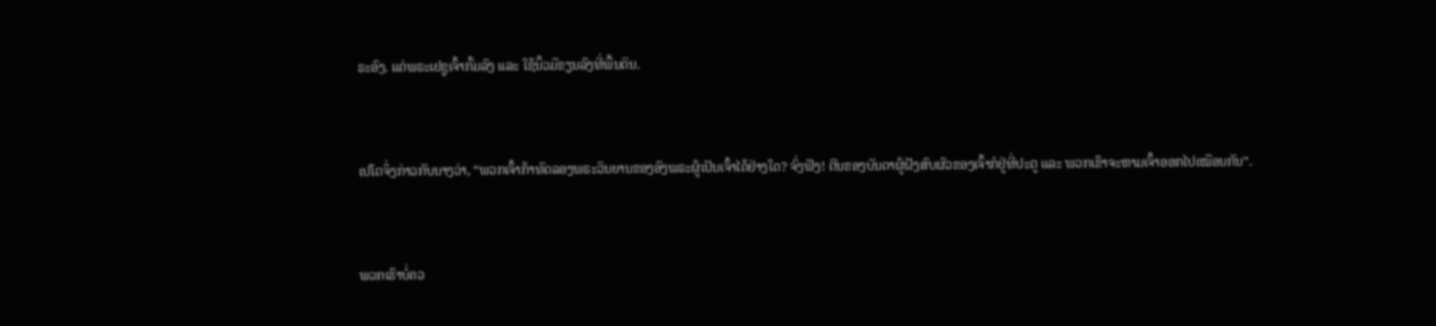ຣະອົງ. ແຕ່ພຣະເຢຊູເຈົ້າກົ້ມລົງ ແລະ ໃຊ້ນິ້ວມືຂຽນລົງທີ່ພື້ນດິນ.


ເປໂຕຈຶ່ງກ່າວກັບນາງວ່າ, “ພວກເຈົ້າກ້າທົດລອງພຣະວິນຍານຂອງອົງພຣະຜູ້ເປັນເຈົ້າໄດ້ຢ່າງໃດ? ຈົ່ງຟັງ! ຕີນຂອງບັນດາຜູ້ຝັງສົບຜົວຂອງເຈົ້າກໍຢູ່ທີ່ປະຕູ ແລະ ພວກເຂົາຈະຫາມເຈົ້າອອກໄປເໝືອນກັນ”.


ພວກເຮົາບໍ່ຄວ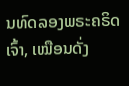ນທົດລອງພຣະຄຣິດເຈົ້າ, ເໝືອນດັ່ງ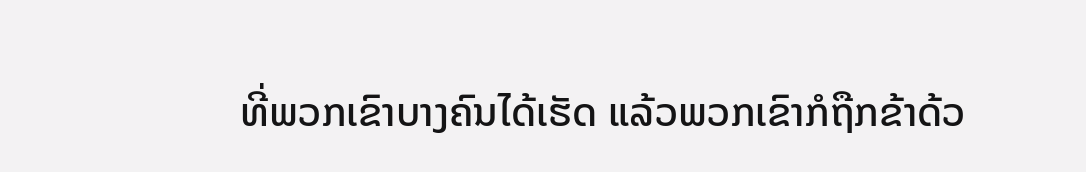ທີ່ພວກເຂົາບາງຄົນໄດ້ເຮັດ ແລ້ວພວກເຂົາກໍຖືກຂ້າດ້ວ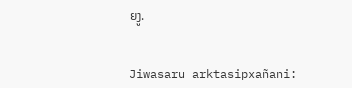ຍງູ.


Jiwasaru arktasipxañani: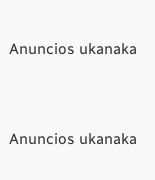Anuncios ukanaka


Anuncios ukanaka